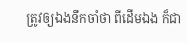ត្រូវឲ្យឯងនឹកចាំថា ពីដើមឯង ក៏ជា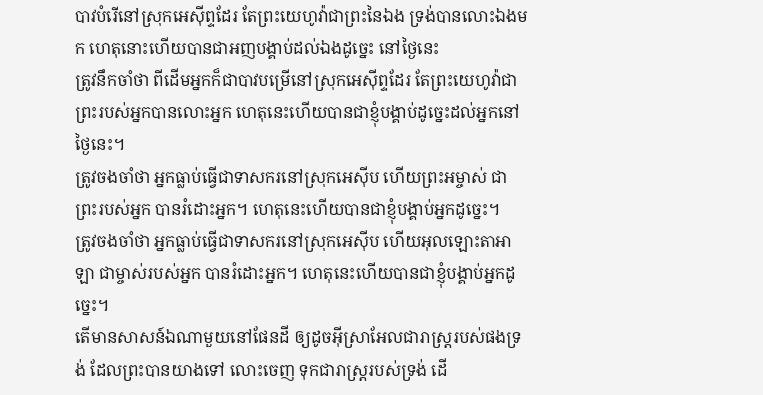បាវបំរើនៅស្រុកអេស៊ីព្ទដែរ តែព្រះយេហូវ៉ាជាព្រះនៃឯង ទ្រង់បានលោះឯងមក ហេតុនោះហើយបានជាអញបង្គាប់ដល់ឯងដូច្នេះ នៅថ្ងៃនេះ
ត្រូវនឹកចាំថា ពីដើមអ្នកក៏ជាបាវបម្រើនៅស្រុកអេស៊ីព្ទដែរ តែព្រះយេហូវ៉ាជាព្រះរបស់អ្នកបានលោះអ្នក ហេតុនេះហើយបានជាខ្ញុំបង្គាប់ដូច្នេះដល់អ្នកនៅថ្ងៃនេះ។
ត្រូវចងចាំថា អ្នកធ្លាប់ធ្វើជាទាសករនៅស្រុកអេស៊ីប ហើយព្រះអម្ចាស់ ជាព្រះរបស់អ្នក បានរំដោះអ្នក។ ហេតុនេះហើយបានជាខ្ញុំបង្គាប់អ្នកដូច្នេះ។
ត្រូវចងចាំថា អ្នកធ្លាប់ធ្វើជាទាសករនៅស្រុកអេស៊ីប ហើយអុលឡោះតាអាឡា ជាម្ចាស់របស់អ្នក បានរំដោះអ្នក។ ហេតុនេះហើយបានជាខ្ញុំបង្គាប់អ្នកដូច្នេះ។
តើមានសាសន៍ឯណាមួយនៅផែនដី ឲ្យដូចអ៊ីស្រាអែលជារាស្ត្ររបស់ផងទ្រង់ ដែលព្រះបានយាងទៅ លោះចេញ ទុកជារាស្ត្ររបស់ទ្រង់ ដើ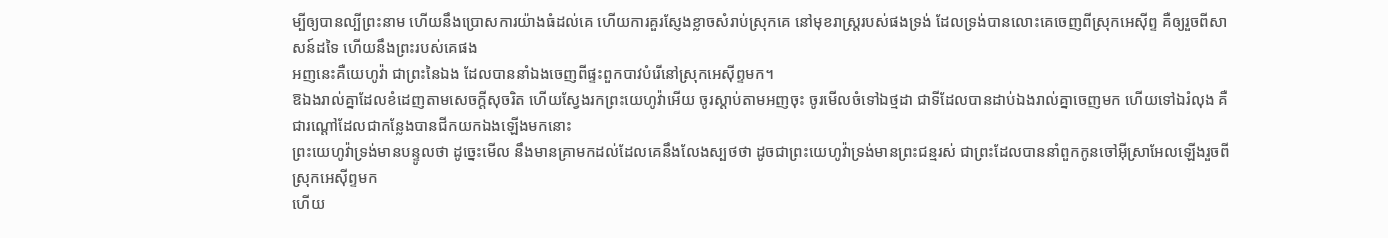ម្បីឲ្យបានល្បីព្រះនាម ហើយនឹងប្រោសការយ៉ាងធំដល់គេ ហើយការគួរស្ញែងខ្លាចសំរាប់ស្រុកគេ នៅមុខរាស្ត្ររបស់ផងទ្រង់ ដែលទ្រង់បានលោះគេចេញពីស្រុកអេស៊ីព្ទ គឺឲ្យរួចពីសាសន៍ដទៃ ហើយនឹងព្រះរបស់គេផង
អញនេះគឺយេហូវ៉ា ជាព្រះនៃឯង ដែលបាននាំឯងចេញពីផ្ទះពួកបាវបំរើនៅស្រុកអេស៊ីព្ទមក។
ឱឯងរាល់គ្នាដែលខំដេញតាមសេចក្ដីសុចរិត ហើយស្វែងរកព្រះយេហូវ៉ាអើយ ចូរស្តាប់តាមអញចុះ ចូរមើលចំទៅឯថ្មដា ជាទីដែលបានដាប់ឯងរាល់គ្នាចេញមក ហើយទៅឯរំលុង គឺជារណ្តៅដែលជាកន្លែងបានជីកយកឯងឡើងមកនោះ
ព្រះយេហូវ៉ាទ្រង់មានបន្ទូលថា ដូច្នេះមើល នឹងមានគ្រាមកដល់ដែលគេនឹងលែងស្បថថា ដូចជាព្រះយេហូវ៉ាទ្រង់មានព្រះជន្មរស់ ជាព្រះដែលបាននាំពួកកូនចៅអ៊ីស្រាអែលឡើងរួចពីស្រុកអេស៊ីព្ទមក
ហើយ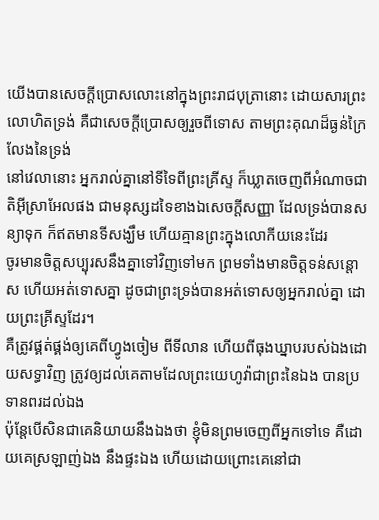យើងបានសេចក្ដីប្រោសលោះនៅក្នុងព្រះរាជបុត្រានោះ ដោយសារព្រះលោហិតទ្រង់ គឺជាសេចក្ដីប្រោសឲ្យរួចពីទោស តាមព្រះគុណដ៏ធ្ងន់ក្រៃលែងនៃទ្រង់
នៅវេលានោះ អ្នករាល់គ្នានៅទីទៃពីព្រះគ្រីស្ទ ក៏ឃ្លាតចេញពីអំណាចជាតិអ៊ីស្រាអែលផង ជាមនុស្សដទៃខាងឯសេចក្ដីសញ្ញា ដែលទ្រង់បានសន្យាទុក ក៏ឥតមានទីសង្ឃឹម ហើយគ្មានព្រះក្នុងលោកីយនេះដែរ
ចូរមានចិត្តសប្បុរសនឹងគ្នាទៅវិញទៅមក ព្រមទាំងមានចិត្តទន់សន្តោស ហើយអត់ទោសគ្នា ដូចជាព្រះទ្រង់បានអត់ទោសឲ្យអ្នករាល់គ្នា ដោយព្រះគ្រីស្ទដែរ។
គឺត្រូវផ្គត់ផ្គង់ឲ្យគេពីហ្វូងចៀម ពីទីលាន ហើយពីធុងឃ្នាបរបស់ឯងដោយសទ្ធាវិញ ត្រូវឲ្យដល់គេតាមដែលព្រះយេហូវ៉ាជាព្រះនៃឯង បានប្រទានពរដល់ឯង
ប៉ុន្តែបើសិនជាគេនិយាយនឹងឯងថា ខ្ញុំមិនព្រមចេញពីអ្នកទៅទេ គឺដោយគេស្រឡាញ់ឯង នឹងផ្ទះឯង ហើយដោយព្រោះគេនៅជា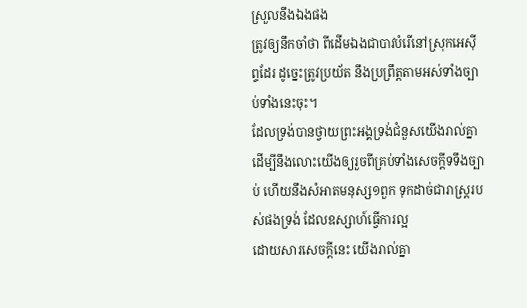ស្រួលនឹងឯងផង
ត្រូវឲ្យនឹកចាំថា ពីដើមឯងជាបាវបំរើនៅស្រុកអេស៊ីព្ទដែរ ដូច្នេះត្រូវប្រយ័ត នឹងប្រព្រឹត្តតាមអស់ទាំងច្បាប់ទាំងនេះចុះ។
ដែលទ្រង់បានថ្វាយព្រះអង្គទ្រង់ជំនួសយើងរាល់គ្នា ដើម្បីនឹងលោះយើងឲ្យរួចពីគ្រប់ទាំងសេចក្ដីទទឹងច្បាប់ ហើយនឹងសំអាតមនុស្ស១ពួក ទុកដាច់ជារាស្ត្ររបស់ផងទ្រង់ ដែលឧស្សាហ៍ធ្វើការល្អ
ដោយសារសេចក្ដីនេះ យើងរាល់គ្នា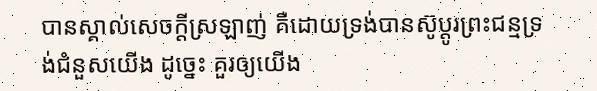បានស្គាល់សេចក្ដីស្រឡាញ់ គឺដោយទ្រង់បានស៊ូប្តូរព្រះជន្មទ្រង់ជំនួសយើង ដូច្នេះ គួរឲ្យយើង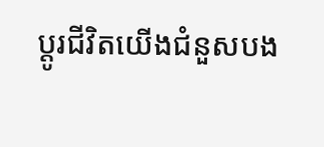ប្តូរជីវិតយើងជំនួសបង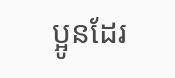ប្អូនដែរ